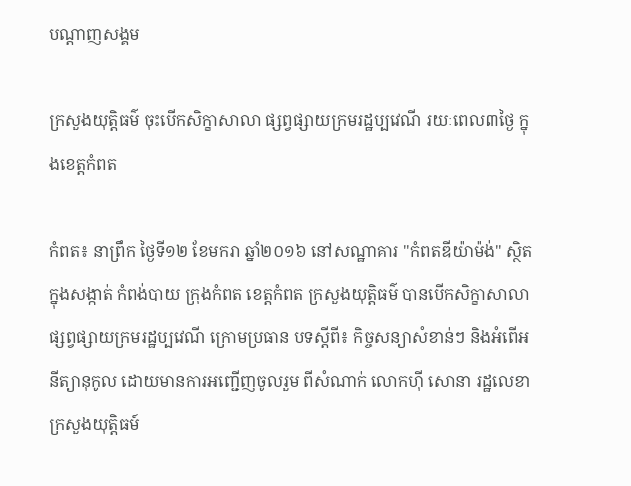បណ្តាញសង្គម

ក្រសួងយុត្តិធម៌ ចុះបើកសិក្ខាសាលា ផ្សព្វផ្សាយក្រមរដ្ឋប្បវេណី រយៈពេល៣ថ្ងៃ ក្នុងខេត្តកំពត

កំពត៖ នាព្រឹក ថ្ងៃទី១២ ខែមករា ឆ្នាំ២០១៦ នៅសណ្ឋាគារ "កំពតឌីយ៉ាម៉ង់" ស្ថិតក្នុងសង្កាត់ កំពង់បាយ ក្រុងកំពត ខេត្តកំពត ក្រសួងយុត្តិធម៌ បានបើកសិក្ខាសាលា  ផ្សព្វផ្សាយក្រមរដ្ឋប្បវេណី ក្រោមប្រធាន បទស្តីពី៖ កិច្ចសន្យាសំខាន់ៗ និងអំពើអនីត្យានុកូល ដោយមានការអញ្ជើញចូលរួម ពីសំណាក់ លោកហ៊ី សោនា រដ្ឋលេខាក្រសួងយុត្តិធម៍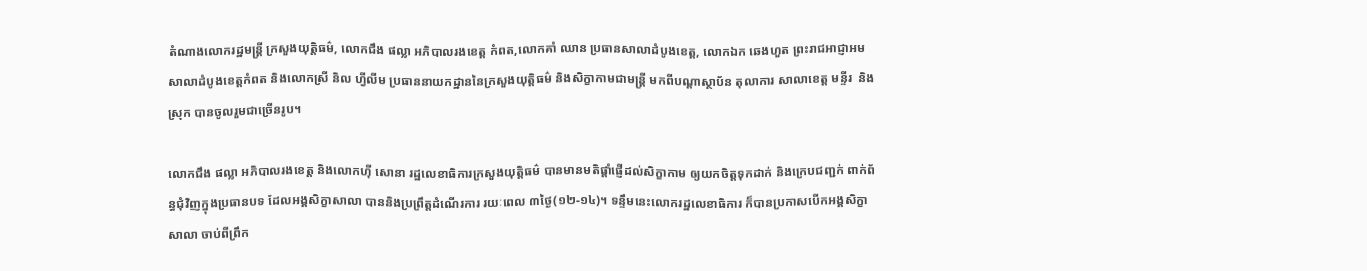តំណាងលោករដ្ឋមន្ត្រី ក្រសួងយុត្តិធម៌, លោកជឹង ផល្លា អភិបាលរងខេត្ត កំពត,លោកគាំ ឈាន ប្រធានសាលាដំបូងខេត្ត, លោកឯក ឆេងហួត ព្រះរាជអាជ្ញាអម សាលាដំបូងខេត្តកំពត និងលោកស្រី និល ហ្វីលីម ប្រធាននាយកដ្ឋាននៃក្រសួងយុត្តិធម៌ និងសិក្ខាកាមជាមន្ត្រី មកពីបណ្តាស្ថាប័ន តុលាការ សាលាខេត្ត មន្ទីរ  និងស្រុក បានចូលរួមជាច្រើនរូប។

លោកជឹង ផល្លា អភិបាលរងខេត្ត និងលោកហ៊ី សោនា រដ្ឋលេខាធិការក្រសួងយុត្តិធម៌ បានមានមតិផ្តាំផ្ញើដល់សិក្ខាកាម ឲ្យយកចិត្តទុកដាក់ និងក្រេបជញ្ជក់ ពាក់ព័ន្ធជុំវិញក្នុងប្រធានបទ ដែលអង្គសិក្ខាសាលា បាននិងប្រព្រឹត្តដំណើរការ រយៈពេល ៣ថ្ងៃ(១២-១៤)។ ទន្ទឹមនេះលោករដ្ឋលេខាធិការ ក៏បានប្រកាសបើកអង្គសិក្ខាសាលា ចាប់ពីព្រឹក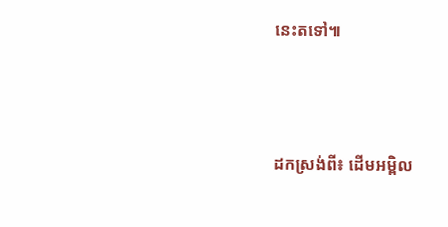នេះតទៅ៕




ដកស្រង់ពី៖ ដើមអម្ពិល